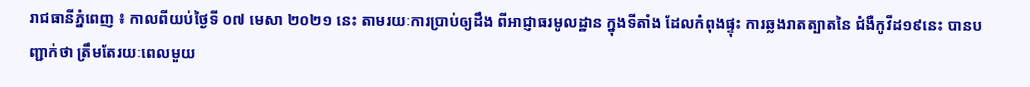រាជធានីភ្នំពេញ ៖ កាលពីយប់ថ្ងៃទី ០៧ មេសា ២០២១ នេះ តាមរយៈការប្រាប់ឲ្យដឹង ពីអាជ្ញាធរមូលដ្ឋាន ក្នុងទីតាំង ដែលកំពុងផ្ទុះ ការឆ្លងរាតត្បាតនៃ ជំងឺកូវីដ១៩នេះ បានបញ្ជាក់ថា ត្រឹមតែរយៈពេលមួយ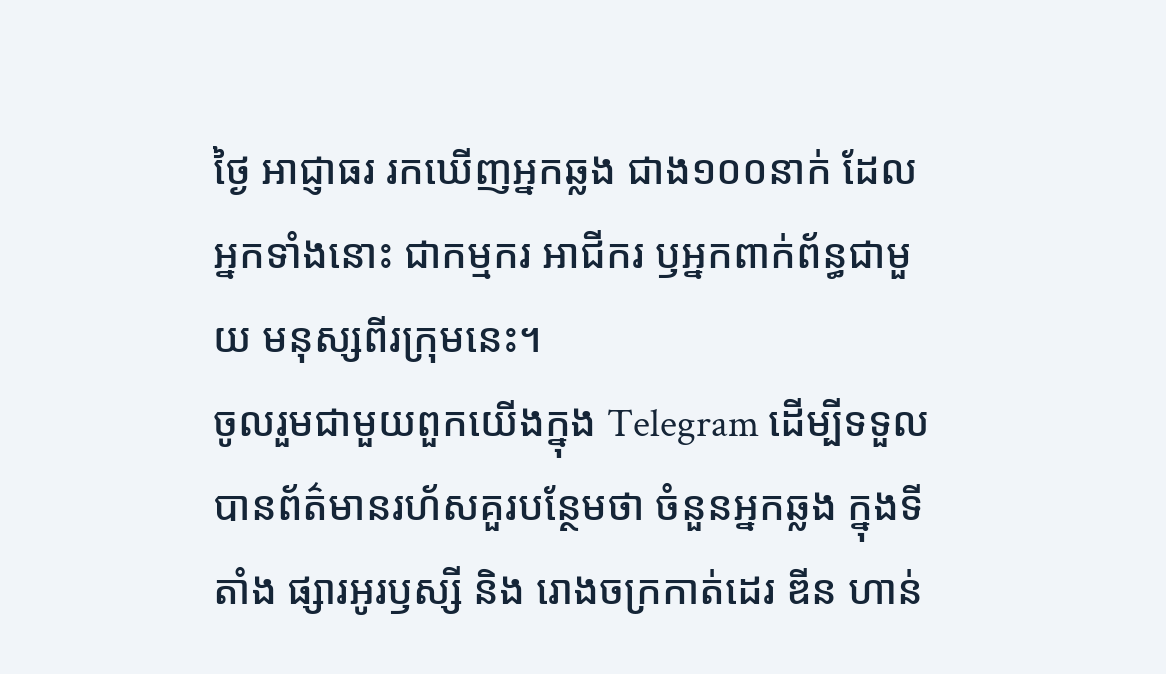ថ្ងៃ អាជ្ញាធរ រកឃើញអ្នកឆ្លង ជាង១០០នាក់ ដែលអ្នកទាំងនោះ ជាកម្មករ អាជីករ ឫអ្នកពាក់ព័ន្ធជាមួយ មនុស្សពីរក្រុមនេះ។
ចូលរួមជាមួយពួកយើងក្នុង Telegram ដើម្បីទទួលបានព័ត៌មានរហ័សគួរបន្ថែមថា ចំនួនអ្នកឆ្លង ក្នុងទីតាំង ផ្សារអូរឫស្សី និង រោងចក្រកាត់ដេរ ឌីន ហាន់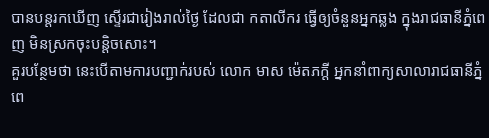បានបន្តរកឃើញ ស្ទើរជារៀងរាល់ថ្ងៃ ដែលជា កតាលីករ ធ្វើឲ្យចំនួនអ្នកឆ្លង ក្នុងរាជធានីភ្នំពេញ មិនស្រកចុះបន្តិចសោះ។
គួរបន្ថែមថា នេះបើតាមការបញ្ជាក់របស់ លោក មាស ម៉េតភក្តី អ្នកនាំពាក្យសាលារាជធានីភ្នំពេ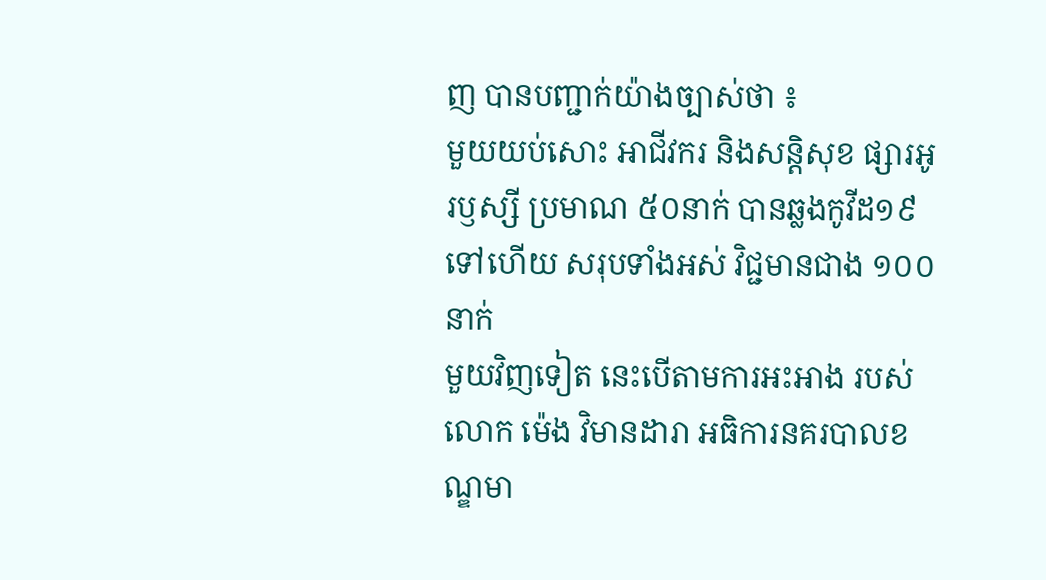ញ បានបញ្ជាក់យ៉ាងច្បាស់ថា ៖
មួយយប់សោះ អាជីវករ និងសន្តិសុខ ផ្សារអូរឫស្សី ប្រមាណ ៥០នាក់ បានឆ្លងកូវីដ១៩ ទៅហើយ សរុបទាំងអស់ វិជ្ជមានជាង ១០០នាក់
មួយវិញទៀត នេះបើតាមការអះអាង របស់លោក ម៉េង វិមានដារា អធិការនគរបាលខណ្ឌមា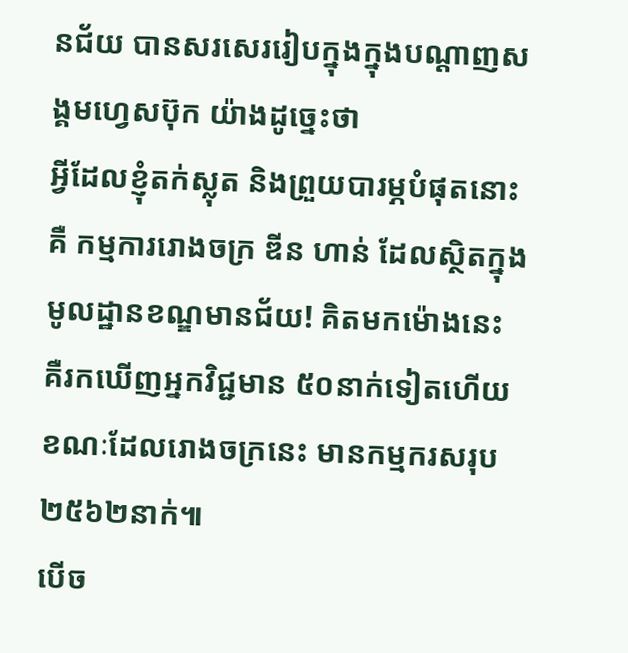នជ័យ បានសរសេររៀបក្នុងក្នុងបណ្តាញសង្គមហ្វេសប៊ុក យ៉ាងដូច្នេះថា
អ្វីដែលខ្ញុំតក់ស្លុត និងព្រួយបារម្ភបំផុតនោះ គឺ កម្មការរោងចក្រ ឌីន ហាន់ ដែលស្ថិតក្នុងមូលដ្ឋានខណ្ឌមានជ័យ! គិតមកម៉ោងនេះ គឺរកឃើញអ្នកវិជ្ជមាន ៥០នាក់ទៀតហើយ ខណៈដែលរោងចក្រនេះ មានកម្មករសរុប ២៥៦២នាក់៕
បើច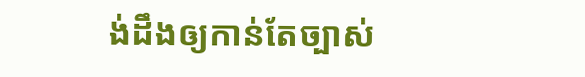ង់ដឹងឲ្យកាន់តែច្បាស់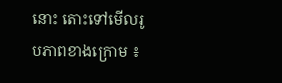នោះ តោះទៅមើលរូបភាពខាងក្រោម ៖